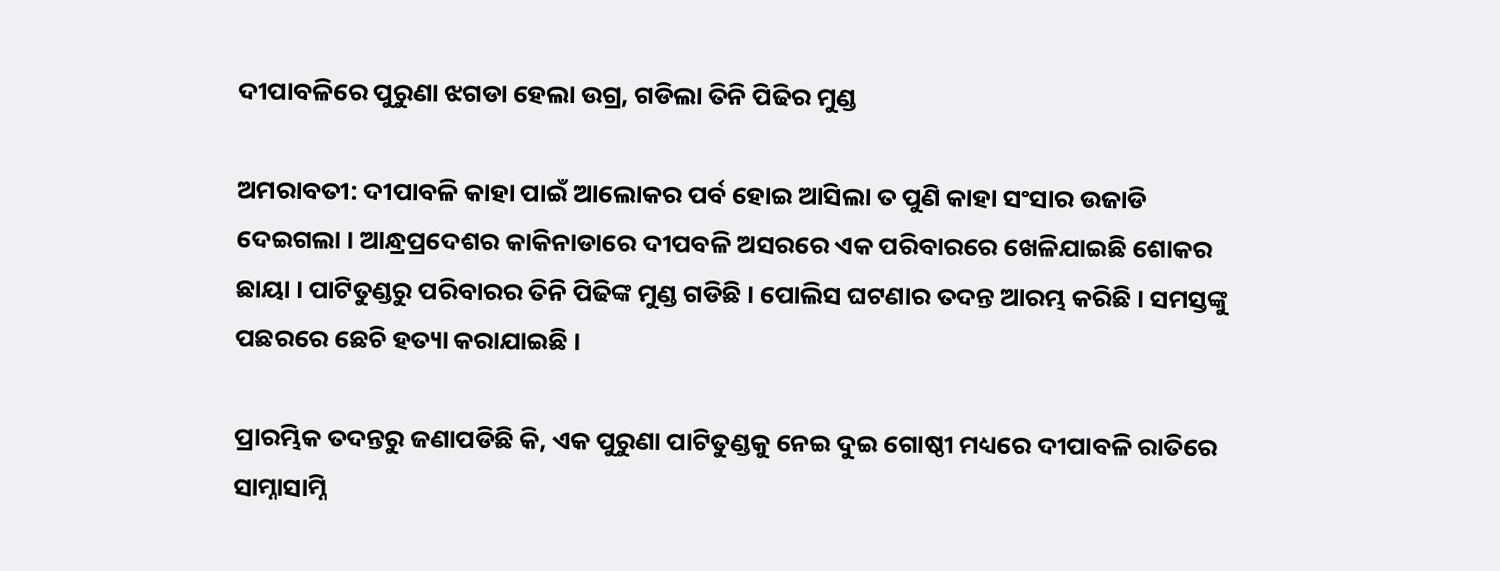ଦୀପାବଳିରେ ପୁରୁଣା ଝଗଡା ହେଲା ଉଗ୍ର, ଗଡିଲା ତିନି ପିଢିର ମୁଣ୍ଡ

ଅମରାବତୀ: ଦୀପାବଳି କାହା ପାଇଁ ଆଲୋକର ପର୍ବ ହୋଇ ଆସିଲା ତ ପୁଣି କାହା ସଂସାର ଉଜାଡି ଦେଇଗଲା । ଆନ୍ଧ୍ରପ୍ରଦେଶର କାକିନାଡାରେ ଦୀପବଳି ଅସରରେ ଏକ ପରିବାରରେ ଖେଳିଯାଇଛି ଶୋକର ଛାୟା । ପାଟିତୁଣ୍ଡରୁ ପରିବାରର ତିନି ପିଢିଙ୍କ ମୁଣ୍ଡ ଗଡିଛି । ପୋଲିସ ଘଟଣାର ତଦନ୍ତ ଆରମ୍ଭ କରିଛି । ସମସ୍ତଙ୍କୁ ପଛରରେ ଛେଚି ହତ୍ୟା କରାଯାଇଛି ।

ପ୍ରାରମ୍ଭିକ ତଦନ୍ତରୁ ଜଣାପଡିଛି କି, ଏକ ପୁରୁଣା ପାଟିତୁଣ୍ଡକୁ ନେଇ ଦୁଇ ଗୋଷ୍ଠୀ ମଧ୍ୟରେ ଦୀପାବଳି ରାତିରେ ସାମ୍ନାସାମ୍ନି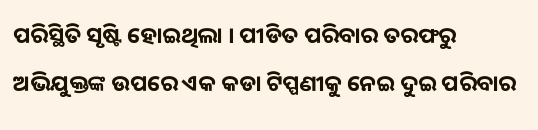ପରିସ୍ଥିତି ସୃଷ୍ଟି ହୋଇଥିଲା । ପୀଡିତ ପରିବାର ତରଫରୁ ଅଭିଯୁକ୍ତଙ୍କ ଉପରେ ଏକ କଡା ଟିପ୍ପଣୀକୁ ନେଇ ଦୁଇ ପରିବାର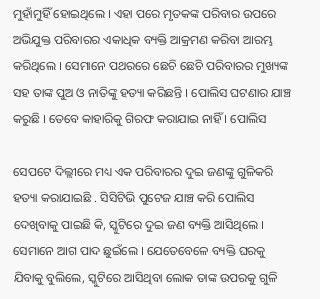ମୁହାଁମୁହିଁ ହୋଇଥିଲେ । ଏହା ପରେ ମୃତକଙ୍କ ପରିବାର ଉପରେ ଅଭିଯୁକ୍ତ ପରିବାରର ଏକାଧିକ ବ୍ୟକ୍ତି ଆକ୍ରମଣ କରିବା ଆରମ୍ଭ କରିଥିଲେ । ସେମାନେ ପଥରରେ ଛେଚି ଛେଚି ପରିବାରର ମୁଖ୍ୟଙ୍କ ସହ ତାଙ୍କ ପୁଅ ଓ ନାତିଙ୍କୁ ହତ୍ୟା କରିଛନ୍ତି । ପୋଲିସ ଘଟଣାର ଯାଞ୍ଚ କରୁଛି । ତେବେ କାହାରିକୁ ଗିରଫ କରାଯାଇ ନାହିଁ । ପୋଲିସ

ସେପଟେ ଦିଲ୍ଲୀରେ ମଧ୍ୟ ଏକ ପରିବାରର ଦୁଇ ଜଣଙ୍କୁ ଗୁଳିକରି ହତ୍ୟା କରାଯାଇଛି . ସିସିଟିଭି ପୁଟେଜ ଯାଞ୍ଚ କରି ପୋଲିସ ଦେଖିବାକୁ ପାଇଛି କି, ସ୍କୁଟିରେ ଦୁଇ ଜଣ ବ୍ୟକ୍ତି ଆସିଥିଲେ । ସେମାନେ ଆଗ ପାଦ ଛୁଇଁଲେ । ଯେତେବେଳେ ବ୍ୟକ୍ତି ଘରକୁ ଯିବାକୁ ବୁଲିଲେ, ସ୍କୁଟିରେ ଆସିଥିବା ଲୋକ ତାଙ୍କ ଉପରକୁ ଗୁଳି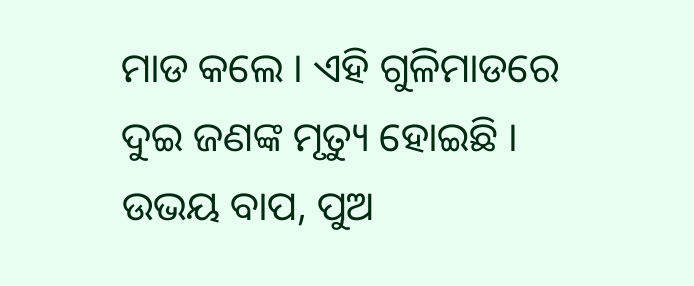ମାଡ କଲେ । ଏହି ଗୁଳିମାଡରେ ଦୁଇ ଜଣଙ୍କ ମୃତ୍ୟୁ ହୋଇଛି । ଉଭୟ ବାପ, ପୁଅ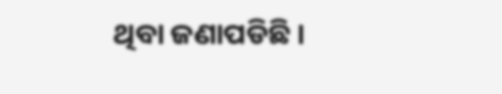ଥିବା ଜଣାପଡିଛି ।